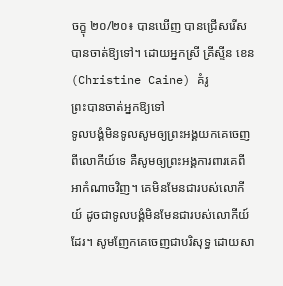ចក្ខុ ២០/២០៖ បានឃើញ បានជ្រើសរើស បានចាត់ឱ្យទៅ។ ដោយអ្នកស្រី គ្រីស្ទីន ខេន (Christine Caine) គំរូ
ព្រះបានចាត់អ្នកឱ្យទៅ
ទូលបង្គំមិនទូលសូមឲ្យព្រះអង្គយកគេចេញពីលោកីយ៍ទេ គឺសូមឲ្យព្រះអង្គការពារគេពីអាកំណាចវិញ។ គេមិនមែនជារបស់លោកីយ៍ ដូចជាទូលបង្គំមិនមែនជារបស់លោកីយ៍ដែរ។ សូមញែកគេចេញជាបរិសុទ្ធ ដោយសា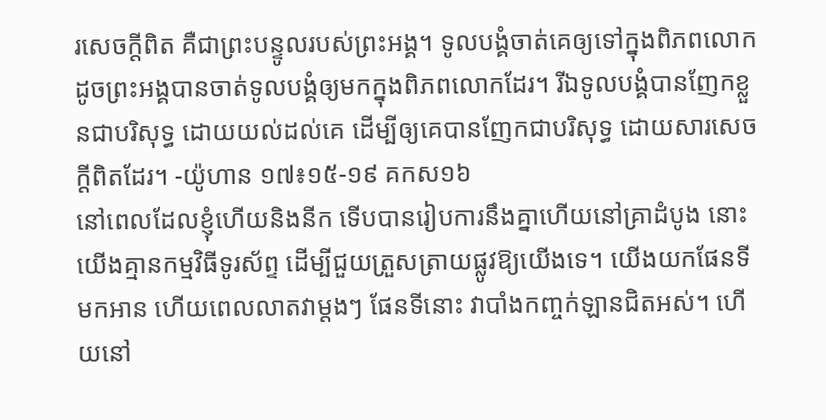រសេចក្តីពិត គឺជាព្រះបន្ទូលរបស់ព្រះអង្គ។ ទូលបង្គំចាត់គេឲ្យទៅក្នុងពិភពលោក ដូចព្រះអង្គបានចាត់ទូលបង្គំឲ្យមកក្នុងពិភពលោកដែរ។ រីឯទូលបង្គំបានញែកខ្លួនជាបរិសុទ្ធ ដោយយល់ដល់គេ ដើម្បីឲ្យគេបានញែកជាបរិសុទ្ធ ដោយសារសេចក្តីពិតដែរ។ -យ៉ូហាន ១៧៖១៥-១៩ គកស១៦
នៅពេលដែលខ្ញុំហើយនិងនីក ទើបបានរៀបការនឹងគ្នាហើយនៅគ្រាដំបូង នោះយើងគ្មានកម្មវិធីទូរស័ព្ទ ដើម្បីជួយត្រួសត្រាយផ្លូវឱ្យយើងទេ។ យើងយកផែនទីមកអាន ហើយពេលលាតវាម្ដងៗ ផែនទីនោះ វាបាំងកញ្ចក់ឡានជិតអស់។ ហើយនៅ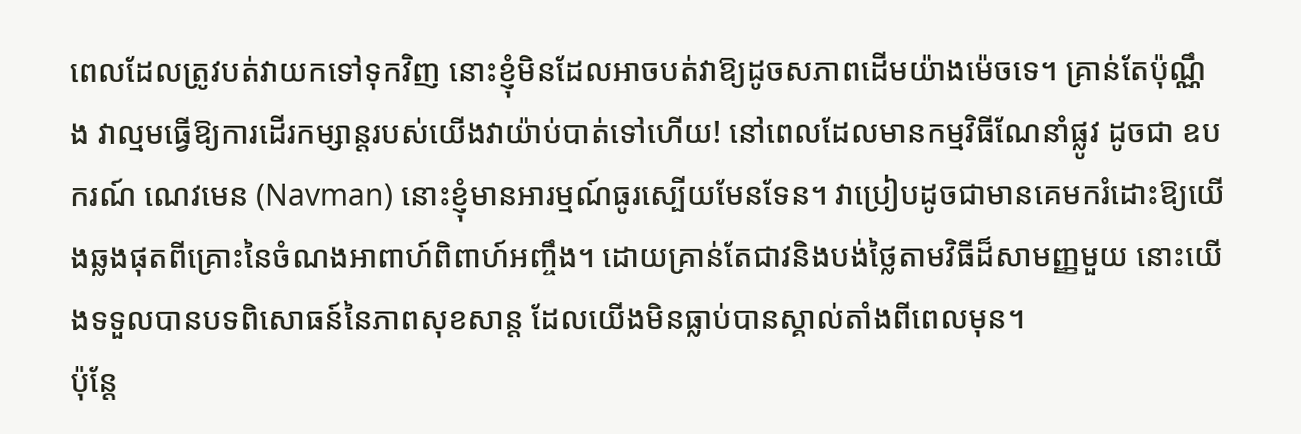ពេលដែលត្រូវបត់វាយកទៅទុកវិញ នោះខ្ញុំមិនដែលអាចបត់វាឱ្យដូចសភាពដើមយ៉ាងម៉េចទេ។ គ្រាន់តែប៉ុណ្ណឹង វាល្មមធ្វើឱ្យការដើរកម្សាន្តរបស់យើងវាយ៉ាប់បាត់ទៅហើយ! នៅពេលដែលមានកម្មវិធីណែនាំផ្លូវ ដូចជា ឧបករណ៍ ណេវមេន (Navman) នោះខ្ញុំមានអារម្មណ៍ធូរស្បើយមែនទែន។ វាប្រៀបដូចជាមានគេមករំដោះឱ្យយើងឆ្លងផុតពីគ្រោះនៃចំណងអាពាហ៍ពិពាហ៍អញ្ចឹង។ ដោយគ្រាន់តែជាវនិងបង់ថ្លៃតាមវិធីដ៏សាមញ្ញមួយ នោះយើងទទួលបានបទពិសោធន៍នៃភាពសុខសាន្ត ដែលយើងមិនធ្លាប់បានស្គាល់តាំងពីពេលមុន។
ប៉ុន្តែ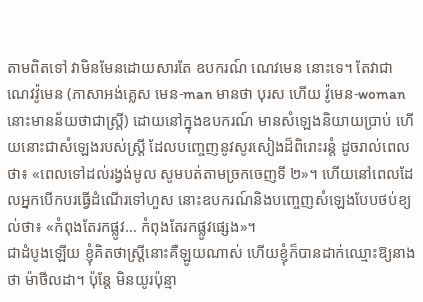តាមពិតទៅ វាមិនមែនដោយសារតែ ឧបករណ៍ ណេវមេន នោះទេ។ តែវាជា ណេវវ៉ូមេន (ភាសាអង់គ្លេស មេន-man មានថា បុរស ហើយ វ៉ូមេន-woman នោះមានន័យថាជាស្រ្តី) ដោយនៅក្នុងឧបករណ៍ មានសំឡេងនិយាយប្រាប់ ហើយនោះជាសំឡេងរបស់ស្រ្តី ដែលបញ្ចេញនូវសូរសៀងដ៏ពិរោះរន្តំ ដូចរាល់ពេលថា៖ «ពេលទៅដល់រង្វង់មូល សូមបត់តាមច្រកចេញទី ២»។ ហើយនៅពេលដែលអ្នកបើកបរធ្វើដំណើរទៅហួស នោះឧបករណ៍និងបញ្ចេញសំឡេងបែបថប់ខ្យល់ថា៖ «កំពុងតែរកផ្លូវ… កំពុងតែរកផ្លូវផ្សេង»។
ជាដំបូងឡើយ ខ្ញុំគិតថាស្រ្តីនោះគឺឡូយណាស់ ហើយខ្ញុំក៏បានដាក់ឈ្មោះឱ្យនាងថា ម៉ាថីលដា។ ប៉ុន្តែ មិនយូរប៉ុន្មា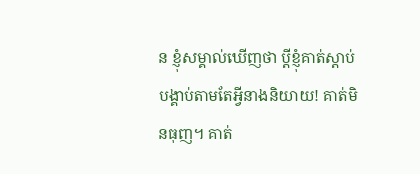ន ខ្ញុំសម្គាល់ឃើញថា ប្ដីខ្ញុំគាត់ស្ដាប់បង្គាប់តាមតែអ្វីនាងនិយាយ! គាត់មិនធុញ។ គាត់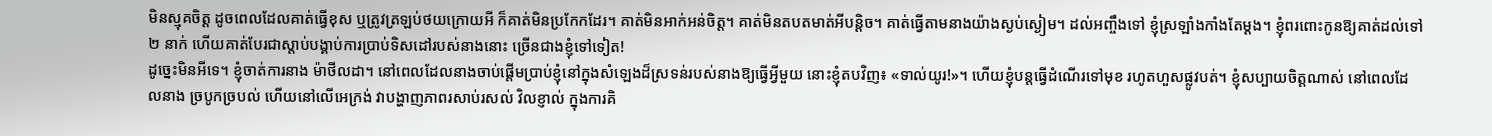មិនស្មុគចិត្ត ដូចពេលដែលគាត់ធ្វើខុស ឬត្រូវត្រឡប់ថយក្រោយអី ក៏គាត់មិនប្រកែកដែរ។ គាត់មិនអាក់អន់ចិត្ត។ គាត់មិនតបតមាត់អីបន្តិច។ គាត់ធ្វើតាមនាងយ៉ាងស្ងប់ស្ងៀម។ ដល់អញ្ចឹងទៅ ខ្ញុំស្រឡាំងកាំងតែម្ដង។ ខ្ញុំពរពោះកូនឱ្យគាត់ដល់ទៅ ២ នាក់ ហើយគាត់បែរជាស្ដាប់បង្គាប់ការប្រាប់ទិសដៅរបស់នាងនោះ ច្រើនជាងខ្ញុំទៅទៀត!
ដូច្នេះមិនអីទេ។ ខ្ញុំចាត់ការនាង ម៉ាថីលដា។ នៅពេលដែលនាងចាប់ផ្ដើមប្រាប់ខ្ញុំនៅក្នុងសំឡេងដ៏ស្រទន់របស់នាងឱ្យធ្វើអ្វីមួយ នោះខ្ញុំតបវិញ៖ «ទាល់យូរ!»។ ហើយខ្ញុំបន្តធ្វើដំណើរទៅមុខ រហូតហួសផ្លូវបត់។ ខ្ញុំសប្បាយចិត្តណាស់ នៅពេលដែលនាង ច្របូកច្របល់ ហើយនៅលើអេក្រង់ វាបង្ហាញភាពរសាប់រសល់ វិលខ្ញាល់ ក្នុងការគិ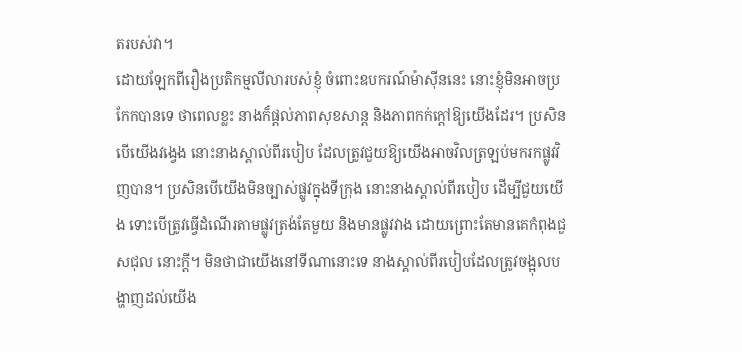តរបស់វា។
ដោយឡែកពីរឿងប្រតិកម្មលីលារបស់ខ្ញុំ ចំពោះឧបករណ៍ម៉ាស៊ីននេះ នោះខ្ញុំមិនអាចប្រកែកបានទេ ថាពេលខ្លះ នាងក៏ផ្ដល់ភាពសុខសាន្ដ និងភាពកក់ក្ដៅឱ្យយើងដែរ។ ប្រសិនបើយើងវង្វេង នោះនាងស្គាល់ពីរបៀប ដែលត្រូវជួយឱ្យយើងអាចវិលត្រឡប់មករកផ្លូវវិញបាន។ ប្រសិនបើយើងមិនច្បាស់ផ្លូវក្នុងទីក្រុង នោះនាងស្គាល់ពីរបៀប ដើម្បីជួយយើង ទោះបើត្រូវធ្វើដំណើរតាមផ្លូវត្រង់តែមួយ និងមានផ្លូវវាង ដោយព្រោះតែមានគេកំពុងជួសជុល នោះក្ដី។ មិនថាជាយើងនៅទីណានោះទេ នាងស្គាល់ពីរបៀបដែលត្រូវចង្អុលបង្ហាញដល់យើង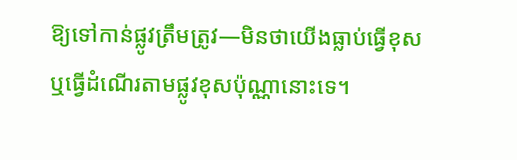ឱ្យទៅកាន់ផ្លូវត្រឹមត្រូវ—មិនថាយើងធ្លាប់ធ្វើខុស ឬធ្វើដំណើរតាមផ្លូវខុសប៉ុណ្ណានោះទេ។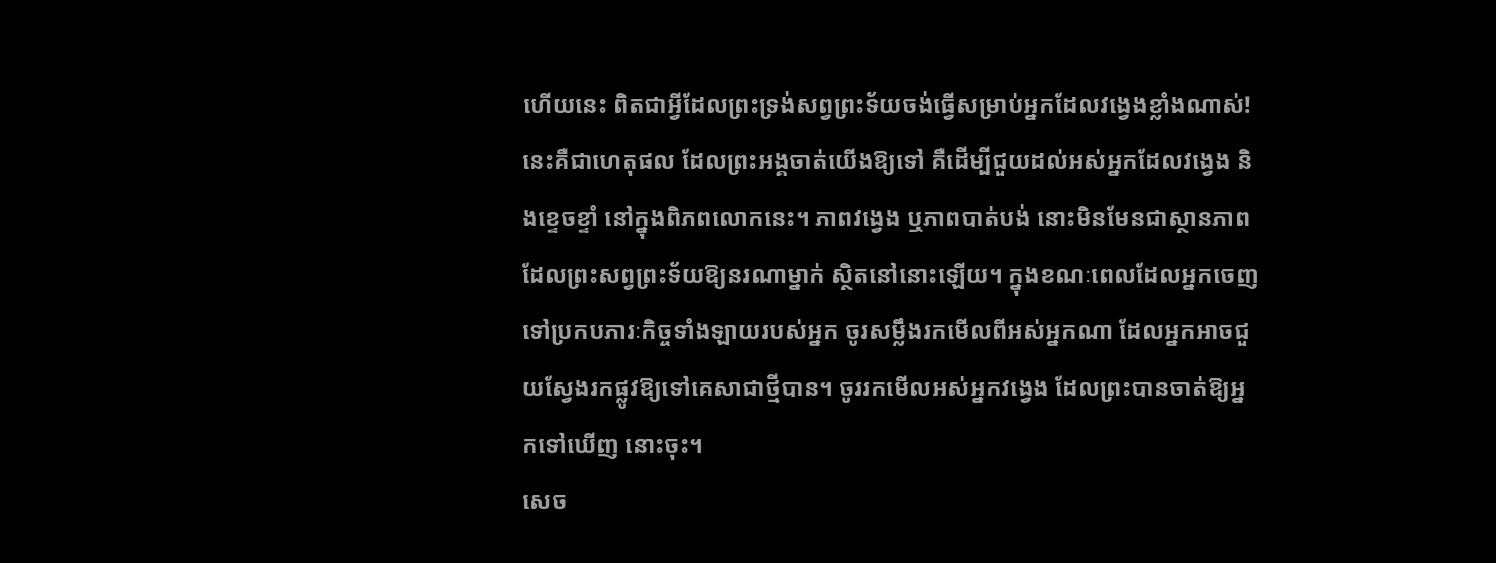ហើយនេះ ពិតជាអ្វីដែលព្រះទ្រង់សព្វព្រះទ័យចង់ធ្វើសម្រាប់អ្នកដែលវង្វេងខ្លាំងណាស់! នេះគឺជាហេតុផល ដែលព្រះអង្គចាត់យើងឱ្យទៅ គឺដើម្បីជួយដល់អស់អ្នកដែលវង្វេង និងខ្ទេចខ្ទាំ នៅក្នុងពិភពលោកនេះ។ ភាពវង្វេង ឬភាពបាត់បង់ នោះមិនមែនជាស្ថានភាព ដែលព្រះសព្វព្រះទ័យឱ្យនរណាម្នាក់ ស្ថិតនៅនោះឡើយ។ ក្នុងខណៈពេលដែលអ្នកចេញទៅប្រកបភារៈកិច្ចទាំងឡាយរបស់អ្នក ចូរសម្លឹងរកមើលពីអស់អ្នកណា ដែលអ្នកអាចជួយស្វែងរកផ្លូវឱ្យទៅគេសាជាថ្មីបាន។ ចូររកមើលអស់អ្នកវង្វេង ដែលព្រះបានចាត់ឱ្យអ្នកទៅឃើញ នោះចុះ។
សេច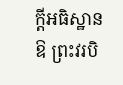ក្ដីអធិស្ឋាន
ឱ ព្រះវរបិ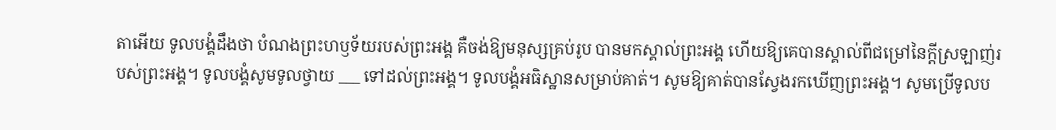តាអើយ ទូលបង្គំដឹងថា បំណងព្រះហឫទ័យរបស់ព្រះអង្គ គឺចង់ឱ្យមនុស្សគ្រប់រូប បានមកស្គាល់ព្រះអង្គ ហើយឱ្យគេបានស្គាល់ពីជម្រៅនៃក្ដីស្រឡាញ់របស់ព្រះអង្គ។ ទូលបង្គំសូមទូលថ្វាយ ___ ទៅដល់ព្រះអង្គ។ ទូលបង្គំអធិស្ឋានសម្រាប់គាត់។ សូមឱ្យគាត់បានស្វែងរកឃើញព្រះអង្គ។ សូមប្រើទូលប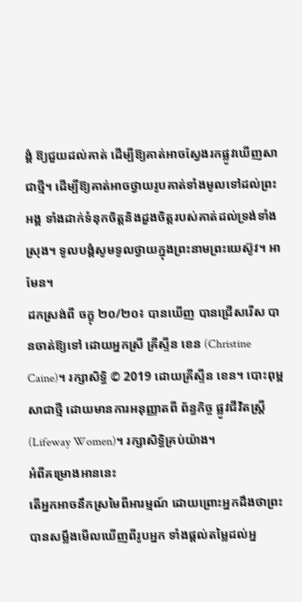ង្គំ ឱ្យជួយដល់គាត់ ដើម្បីឱ្យគាត់អាចស្វែងរកផ្លូវឃើញសាជាថ្មី។ ដើម្បីឱ្យគាត់អាចថ្វាយរូបគាត់ទាំងមូលទៅដល់ព្រះអង្គ ទាំងដាក់ទំនុកចិត្តនិងដួងចិត្តរបស់គាត់ដល់ទ្រង់ទាំងស្រុង។ ទូលបង្គំសូមទូលថ្វាយក្នុងព្រះនាមព្រះយេស៊ូវ។ អាមែន។
ដកស្រង់ពី ចក្ខុ ២០/២០៖ បានឃើញ បានជ្រើសរើស បានចាត់ឱ្យទៅ ដោយអ្នកស្រី គ្រីស្ទីន ខេន (Christine Caine)។ រក្សាសិទ្ធិ © 2019 ដោយគ្រីស្ទីន ខេន។ បោះពុម្ពសាជាថ្មី ដោយមានការអនុញ្ញាតពី ព័ន្ធកិច្ច ផ្លូវជីវិតស្រ្តី (Lifeway Women)។ រក្សាសិទ្ធិគ្រប់យ៉ាង។
អំពីគម្រោងអាននេះ
តើអ្នកអាចនឹកស្រមៃពីអារម្មណ៍ ដោយព្រោះអ្នកដឹងថាព្រះបានសម្លឹងមើលឃើញពីរូបអ្នក ទាំងផ្ដល់តម្លៃដល់អ្ន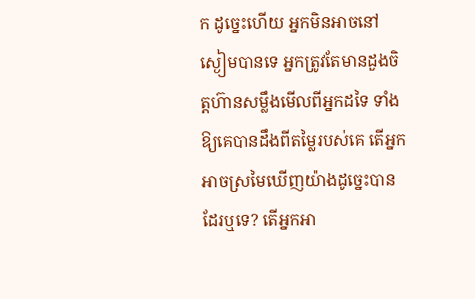ក ដូច្នេះហើយ អ្នកមិនអាចនៅស្ងៀមបានទេ អ្នកត្រូវតែមានដួងចិត្តហ៊ានសម្លឹងមើលពីអ្នកដទៃ ទាំងឱ្យគេបានដឹងពីតម្លៃរបស់គេ តើអ្នកអាចស្រមៃឃើញយ៉ាងដូច្នេះបានដែរឬទេ? តើអ្នកអា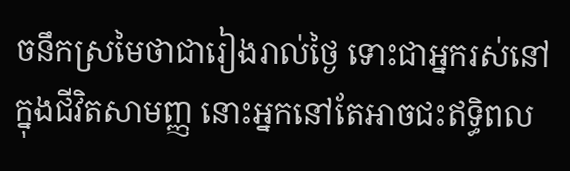ចនឹកស្រមៃថាជារៀងរាល់ថ្ងៃ ទោះជាអ្នករស់នៅក្នុងជីវិតសាមញ្ញ នោះអ្នកនៅតែអាចជះឥទ្ធិពល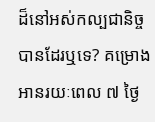ដ៏នៅអស់កល្បជានិច្ច បានដែរឬទេ? គម្រោងអានរយៈពេល ៧ ថ្ងៃ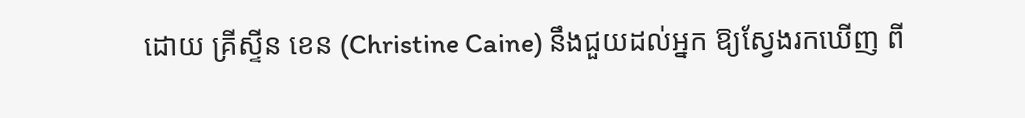ដោយ គ្រីស្ទីន ខេន (Christine Caine) នឹងជួយដល់អ្នក ឱ្យស្វែងរកឃើញ ពី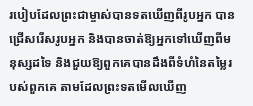របៀបដែលព្រះជាម្ចាស់បានទតឃើញពីរូបអ្នក បានជ្រើសរើសរូបអ្នក និងបានចាត់ឱ្យអ្នកទៅឃើញពីមនុស្សដទៃ និងជួយឱ្យពួកគេបានដឹងពីទំហំនៃតម្លៃរបស់ពួកគេ តាមដែលព្រះទតមើលឃើញ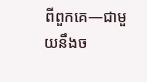ពីពួកគេ—ជាមួយនឹងច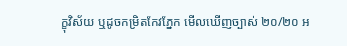ក្ខុវិស័យ ឬដូចកម្រិតកែវភ្នែក មើលឃើញច្បាស់ ២០/២០ អ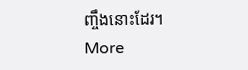ញ្ចឹងនោះដែរ។
More